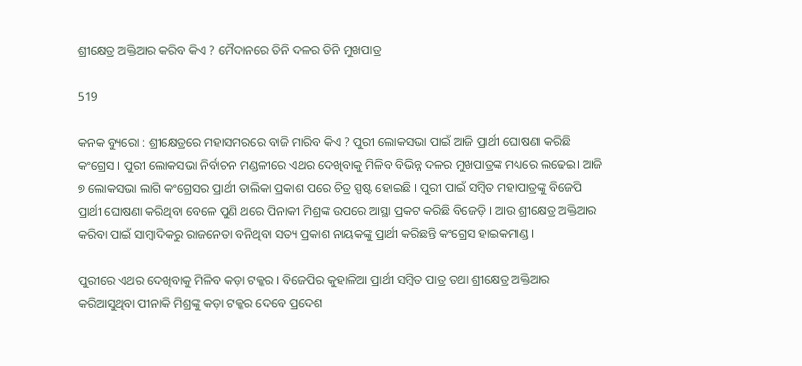ଶ୍ରୀକ୍ଷେତ୍ର ଅକ୍ତିଆର କରିବ କିଏ ? ମୈଦାନରେ ତିନି ଦଳର ତିନି ମୁଖପାତ୍ର

519

କନକ ବ୍ୟୁରୋ : ଶ୍ରୀକ୍ଷେତ୍ରରେ ମହାସମରରେ ବାଜି ମାରିବ କିଏ ? ପୁରୀ ଲୋକସଭା ପାଇଁ ଆଜି ପ୍ରାର୍ଥୀ ଘୋଷଣା କରିଛି କଂଗ୍ରେସ । ପୁରୀ ଲୋକସଭା ନିର୍ବାଚନ ମଣ୍ଡଳୀରେ ଏଥର ଦେଖିବାକୁ ମିଳିବ ବିଭିନ୍ନ ଦଳର ମୁଖପାତ୍ରଙ୍କ ମଧ୍ୟରେ ଲଢେଇ। ଆଜି ୭ ଲୋକସଭା ଲାଗି କଂଗ୍ରେସର ପ୍ରାର୍ଥୀ ତାଲିକା ପ୍ରକାଶ ପରେ ଚିତ୍ର ସ୍ପଷ୍ଟ ହୋଇଛି । ପୁରୀ ପାଇଁ ସମ୍ବିତ ମହାପାତ୍ରଙ୍କୁ ବିଜେପି ପ୍ରାର୍ଥୀ ଘୋଷଣା କରିଥିବା ବେଳେ ପୁଣି ଥରେ ପିନାକୀ ମିଶ୍ରଙ୍କ ଉପରେ ଆସ୍ଥା ପ୍ରକଟ କରିଛି ବିଜେଡ଼ି । ଆଉ ଶ୍ରୀକ୍ଷେତ୍ର ଅକ୍ତିଆର କରିବା ପାଇଁ ସାମ୍ବାଦିକରୁ ରାଜନେତା ବନିଥିବା ସତ୍ୟ ପ୍ରକାଶ ନାୟକଙ୍କୁ ପ୍ରାର୍ଥୀ କରିଛନ୍ତି କଂଗ୍ରେସ ହାଇକମାଣ୍ଡ ।

ପୁରୀରେ ଏଥର ଦେଖିବାକୁ ମିଳିବ କଡ଼ା ଟକ୍କର । ବିଜେପିର କୁହାଳିଆ ପ୍ରାର୍ଥୀ ସମ୍ବିତ ପାତ୍ର ତଥା ଶ୍ରୀକ୍ଷେତ୍ର ଅକ୍ତିଆର କରିଆସୁଥିବା ପୀନାକି ମିଶ୍ରଙ୍କୁ କଡ଼ା ଟକ୍କର ଦେବେ ପ୍ରଦେଶ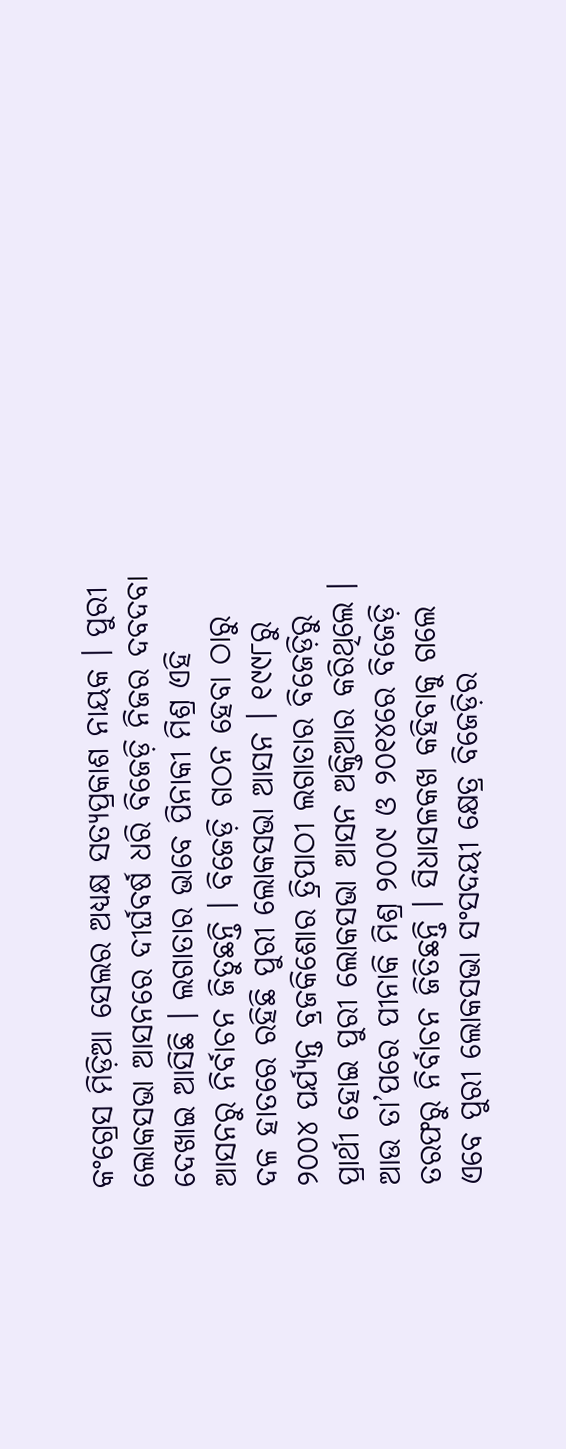କଂଗ୍ରେସ ମିଡ଼ିଆ ସେଲର ଅଧ୍ୟକ୍ଷ ସତ୍ୟପ୍ରକାଶ ନାୟକ । ପୁରୀ ଲୋକସଭା ଆସନରେ ଦୀର୍ଘବର୍ଷ ଧରି ବିଜେଡ଼ି ନିଜର ଦବଦବା ଦେଖାଇ ଆସିଛି । ଲଗାତାର ଭାବେ ପିନାକୀ ମିଶ୍ର ଏହି ଆସନରୁ ନିର୍ବାଚନ ଜିତୁଛନ୍ତି । ବିଜେଡ଼ି ଗଠନ ହେବା ଠାରୁ ଦଳ ହାତରେ ରହିଛି ପୁରୀ ଲୋକସଭା ଆସନ । ୧୯୯୮ରୁ ୨୦୦୪ ପର୍ଯ୍ୟନ୍ତ ବ୍ରଜକିଶୋର ତ୍ରିପାଠୀ ଲଗାତାର ବିଜେଡ଼ିରୁ ପ୍ରାର୍ଥୀ ହୋଇ ପୁରୀ ଲୋକସଭା ଆସନ ଅକ୍ତିଆର କରିଥିଲେ । ଆଉ ତା’ପରେ ପୀନାକି ମିଶ୍ର ୨୦୦୯ ଓ ୨୦୧୪ରେ ବିଜେଡ଼ି ତରଫରୁ ନିର୍ବାଚନ ଜିତିଛନ୍ତି । ସିଧାସଳକଖ କହିବାକୁ ଗଲେ ଏବେ ପୁରୀ ଲୋକସଭା ସଂସଦୟୀ କ୍ଷେତ୍ର ବିଜେଡ଼ିର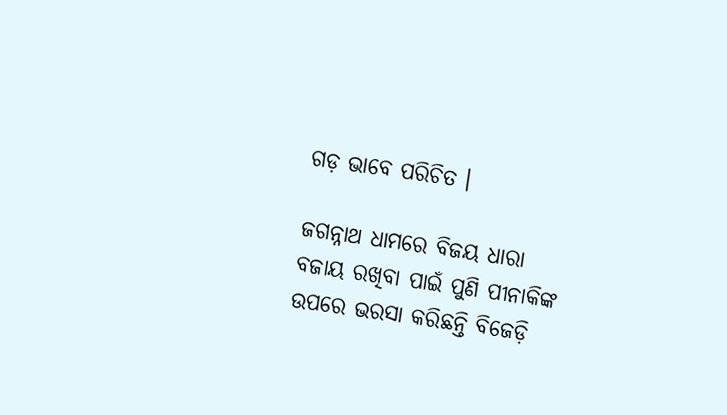ଗଡ଼ ଭାବେ ପରିଚିତ ।

ଜଗନ୍ନାଥ ଧାମରେ ବିଜୟ ଧାରା ବଜାୟ ରଖିବା ପାଇଁ ପୁଣି ପୀନାକିଙ୍କ ଉପରେ ଭରସା କରିଛନ୍ତି ବିଜେଡ଼ି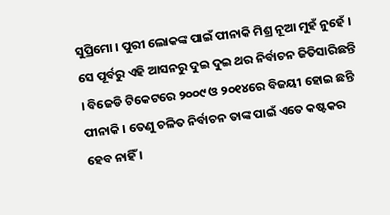ସୁପ୍ରିମୋ । ପୁରୀ ଲୋକଙ୍କ ପାଇଁ ପୀନାକି ମିଶ୍ର ନୂଆ ମୁହଁ ନୁହେଁ । ସେ ପୂର୍ବରୁ ଏହି ଆସନରୁ ଦୁଇ ଦୁଇ ଥର ନିର୍ବାଚନ ଜିତିସାରିଛନ୍ତି । ବିଜେଡି ଟିକେଟରେ ୨୦୦୯ ଓ ୨୦୧୪ରେ ବିଜୟୀ ହୋଇ ଛନ୍ତି ପୀନାକି । ତେଣୁ ଚଳିତ ନିର୍ବାଚନ ତାଙ୍କ ପାଇଁ ଏତେ କଷ୍ଟକର ହେବ ନାହିଁ ।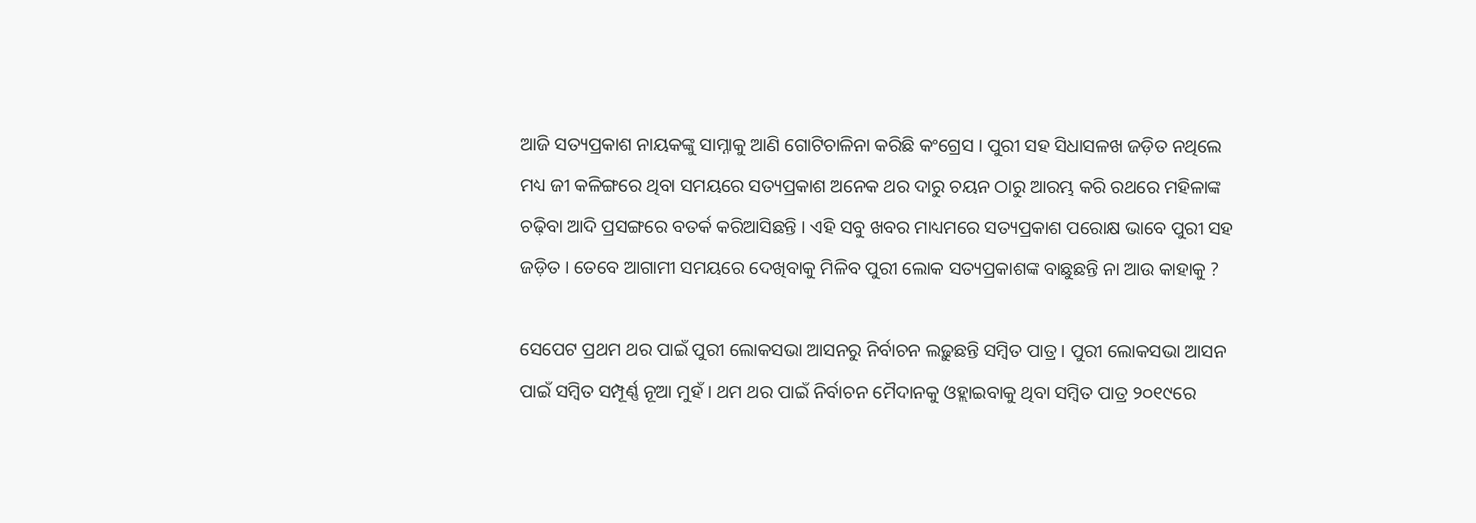ଆଜି ସତ୍ୟପ୍ରକାଶ ନାୟକଙ୍କୁ ସାମ୍ନାକୁ ଆଣି ଗୋଟିଚାଳିନା କରିଛି କଂଗ୍ରେସ । ପୁରୀ ସହ ସିଧାସଳଖ ଜଡ଼ିତ ନଥିଲେ ମଧ୍ୟ ଜୀ କଳିଙ୍ଗରେ ଥିବା ସମୟରେ ସତ୍ୟପ୍ରକାଶ ଅନେକ ଥର ଦାରୁ ଚୟନ ଠାରୁ ଆରମ୍ଭ କରି ରଥରେ ମହିଳାଙ୍କ ଚଢ଼ିବା ଆଦି ପ୍ରସଙ୍ଗରେ ବତର୍କ କରିଆସିଛନ୍ତି । ଏହି ସବୁ ଖବର ମାଧ୍ୟମରେ ସତ୍ୟପ୍ରକାଶ ପରୋକ୍ଷ ଭାବେ ପୁରୀ ସହ ଜଡ଼ିତ । ତେବେ ଆଗାମୀ ସମୟରେ ଦେଖିବାକୁ ମିଳିବ ପୁରୀ ଲୋକ ସତ୍ୟପ୍ରକାଶଙ୍କ ବାଛୁଛନ୍ତି ନା ଆଉ କାହାକୁ ?

ସେପେଟ ପ୍ରଥମ ଥର ପାଇଁ ପୁରୀ ଲୋକସଭା ଆସନରୁ ନିର୍ବାଚନ ଲଢ଼ୁଛନ୍ତି ସମ୍ବିତ ପାତ୍ର । ପୁରୀ ଲୋକସଭା ଆସନ ପାଇଁ ସମ୍ବିତ ସମ୍ପୂର୍ଣ୍ଣ ନୂଆ ମୁହଁ । ଥମ ଥର ପାଇଁ ନିର୍ବାଚନ ମୈଦାନକୁ ଓହ୍ଲାଇବାକୁ ଥିବା ସମ୍ବିତ ପାତ୍ର ୨୦୧୯ରେ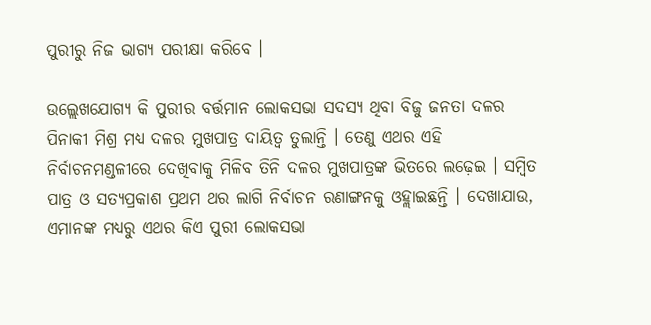ପୁରୀରୁ ନିଜ ଭାଗ୍ୟ ପରୀକ୍ଷା କରିବେ ।

ଉଲ୍ଲେଖଯୋଗ୍ୟ କି ପୁରୀର ବର୍ତ୍ତମାନ ଲୋକସଭା ସଦସ୍ୟ ଥିବା ବିଜୁ ଜନତା ଦଳର ପିନାକୀ ମିଶ୍ର ମଧ୍ୟ ଦଳର ମୁଖପାତ୍ର ଦାୟିତ୍ୱ ତୁଲାନ୍ତି । ତେଣୁ ଏଥର ଏହି ନିର୍ବାଚନମଣ୍ଡଳୀରେ ଦେଖିବାକୁ ମିଳିବ ତିନି ଦଳର ମୁଖପାତ୍ରଙ୍କ ଭିତରେ ଲଢ଼େଇ । ସମ୍ବିତ ପାତ୍ର ଓ ସତ୍ୟପ୍ରକାଶ ପ୍ରଥମ ଥର ଲାଗି ନିର୍ବାଚନ ରଣାଙ୍ଗନକୁ ଓହ୍ଲାଇଛନ୍ତି । ଦେଖାଯାଉ, ଏମାନଙ୍କ ମଧ୍ୟରୁ ଏଥର କିଏ ପୁରୀ ଲୋକସଭା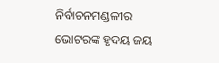ନିର୍ବାଚନମଣ୍ଡଳୀର ଭୋଟରଙ୍କ ହୃଦୟ ଜୟ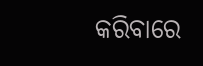କରିବାରେ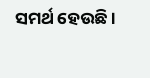ସମର୍ଥ ହେଉଛି ।